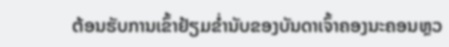ຕ້ອນຮັບການເຂົ້າຢ້ຽມຂໍ່ານັບຂອງບັນດາເຈົ້າຄອງນະຄອນຫຼວ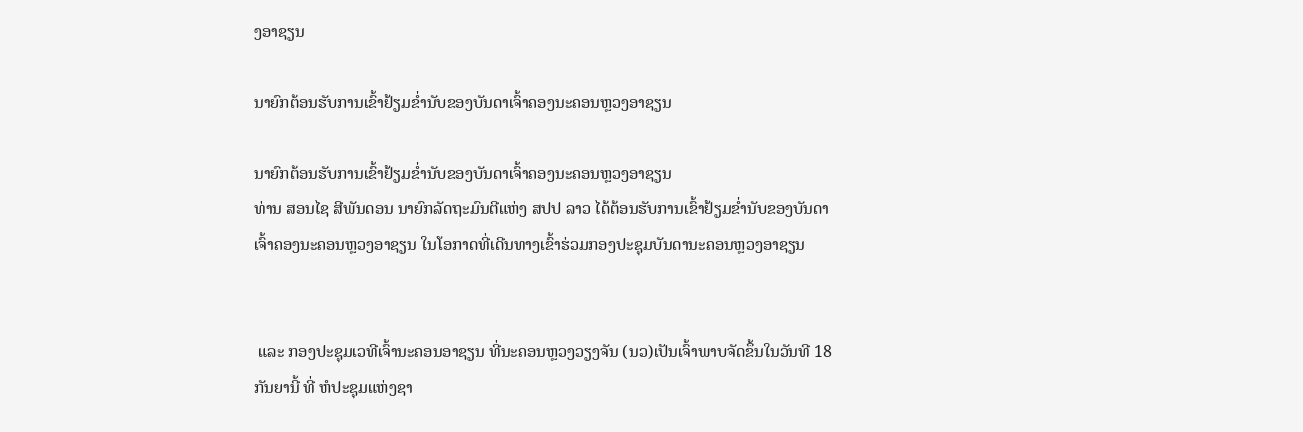ງອາຊຽນ

ນາຍົກຕ້ອນຮັບການເຂົ້າຢ້ຽມຂໍ່ານັບຂອງບັນດາເຈົ້າຄອງນະຄອນຫຼວງອາຊຽນ

ນາຍົກຕ້ອນຮັບການເຂົ້າຢ້ຽມຂໍ່ານັບຂອງບັນດາເຈົ້າຄອງນະຄອນຫຼວງອາຊຽນ
ທ່ານ ສອນໄຊ ສີພັນດອນ ນາຍົກລັດຖະມົນຕີແຫ່ງ ສປປ ລາວ ໄດ້ຕ້ອນຮັບການເຂົ້າຢ້ຽມຂໍ່ານັບຂອງບັນດາເຈົ້າຄອງນະຄອນຫຼວງອາຊຽນ ໃນໂອກາດທີ່ເດີນທາງເຂົ້າຮ່ວມກອງປະຊຸມບັນດານະຄອນຫຼວງອາຊຽນ


 ແລະ ກອງປະຊຸມເວທີເຈົ້ານະຄອນອາຊຽນ ທີ່ນະຄອນຫຼວງວຽງຈັນ (ນວ)ເປັນເຈົ້າພາບຈັດຂຶ້ນໃນວັນທີ 18 ກັນຍານີ້ ທີ່ ຫໍປະຊຸມແຫ່ງຊາ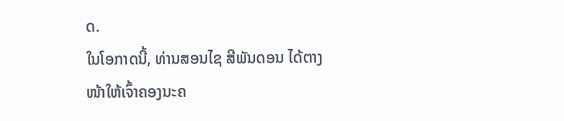ດ.
ໃນໂອກາດນີ້, ທ່ານສອນໄຊ ສີພັນດອນ ໄດ້ຕາງໜ້າໃຫ້ເຈົ້າຄອງນະຄ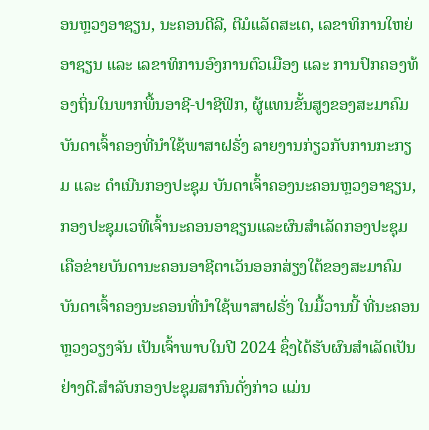ອນຫຼວງອາຊຽນ, ນະຄອນດີລີ, ຕີມໍແລັດສະເຕ, ເລຂາທິການໃຫຍ່ອາຊຽນ ແລະ ເລຂາທິການອົງການຕົວເມືອງ ແລະ ການປົກຄອງທ້ອງຖິ່ນໃນພາກພື້ນອາຊີ-ປາຊີຟິກ, ຜູ້ແທນຂັ້ນສູງຂອງສະມາຄົມບັນດາເຈົ້າຄອງທີ່ນໍາໃຊ້ພາສາຝຣັ່ງ ລາຍງານກ່ຽວກັບການກະກຽມ ແລະ ດຳເນີນກອງປະຊຸມ ບັນດາເຈົ້າຄອງນະຄອນຫຼວງອາຊຽນ, ກອງປະຊຸມເວທີເຈົ້ານະຄອນອາຊຽນແລະຜົນສຳເລັດກອງປະຊຸມເຄືອຂ່າຍບັນດານະຄອນອາຊີຕາເວັນອອກສ່ຽງໃຕ້ຂອງສະມາຄົມບັນດາເຈົ້າຄອງນະຄອນທີ່ນໍາໃຊ້ພາສາຝຣັ່ງ ໃນມື້ວານນີ້ ທີ່ນະຄອນຫຼວງວຽງຈັນ ເປັນເຈົ້າພາບໃນປີ 2024 ຊຶ່ງໄດ້ຮັບຜົນສໍາເລັດເປັນຢ່າງດີ.ສຳລັບກອງປະຊຸມສາກົນດັ່ງກ່າວ ແມ່ນ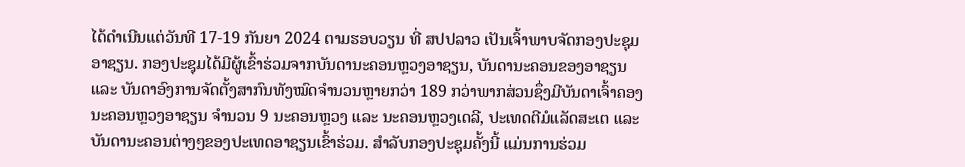ໄດ້ດໍາເນີນແຕ່ວັນທີ 17-19 ກັນຍາ 2024 ຕາມຮອບວຽນ ທີ່ ສປປລາວ ເປັນເຈົ້າພາບຈັດກອງປະຊຸມອາຊຽນ. ກອງປະຊຸມໄດ້ມີຜູ້ເຂົ້າຮ່ວມຈາກບັນດານະຄອນຫຼວງອາຊຽນ, ບັນດານະຄອນຂອງອາຊຽນ ແລະ ບັນດາອົງການຈັດຕັ້ງສາກົນທັງໝົດຈຳນວນຫຼາຍກວ່າ 189 ກວ່າພາກສ່ວນຊຶ່ງມີບັນດາເຈົ້າຄອງນະຄອນຫຼວງອາຊຽນ ຈໍານວນ 9 ນະຄອນຫຼວງ ແລະ ນະຄອນຫຼວງເດລີ, ປະເທດຕີມໍແລັດສະເຕ ແລະ ບັນດານະຄອນຕ່າງໆຂອງປະເທດອາຊຽນເຂົ້າຮ່ວມ. ສຳລັບກອງປະຊຸມຄັ້ງນີ້ ແມ່ນການຮ່ວມ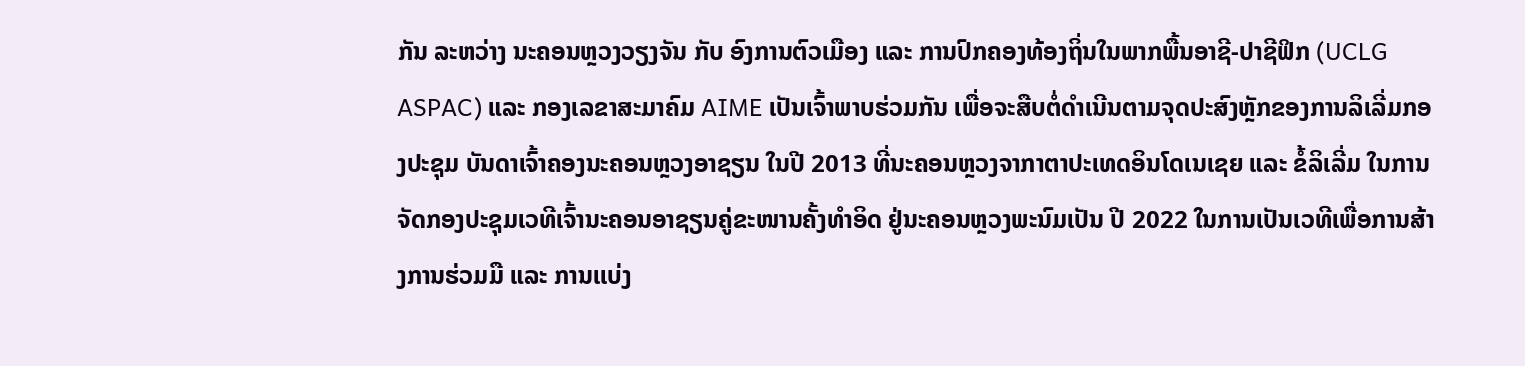ກັນ ລະຫວ່າງ ນະຄອນຫຼວງວຽງຈັນ ກັບ ອົງການຕົວເມືອງ ແລະ ການປົກຄອງທ້ອງຖິ່ນໃນພາກພື້ນອາຊີ-ປາຊີຟິກ (UCLG ASPAC) ແລະ ກອງເລຂາສະມາຄົມ AIME ເປັນເຈົ້າພາບຮ່ວມກັນ ເພື່ອຈະສືບຕໍ່ດຳເນີນຕາມຈຸດປະສົງຫຼັກຂອງການລິເລີ່ມກອງປະຊຸມ ບັນດາເຈົ້າຄອງນະຄອນຫຼວງອາຊຽນ ໃນປີ 2013 ທີ່ນະຄອນຫຼວງຈາກາຕາປະເທດອິນໂດເນເຊຍ ແລະ ຂໍ້ລິເລີ່ມ ໃນການຈັດກອງປະຊຸມເວທີເຈົ້ານະຄອນອາຊຽນຄູ່ຂະໜານຄັ້ງທຳອິດ ຢູ່ນະຄອນຫຼວງພະນົມເປັນ ປີ 2022 ໃນການເປັນເວທີເພື່ອການສ້າງການຮ່ວມມື ແລະ ການເເບ່ງ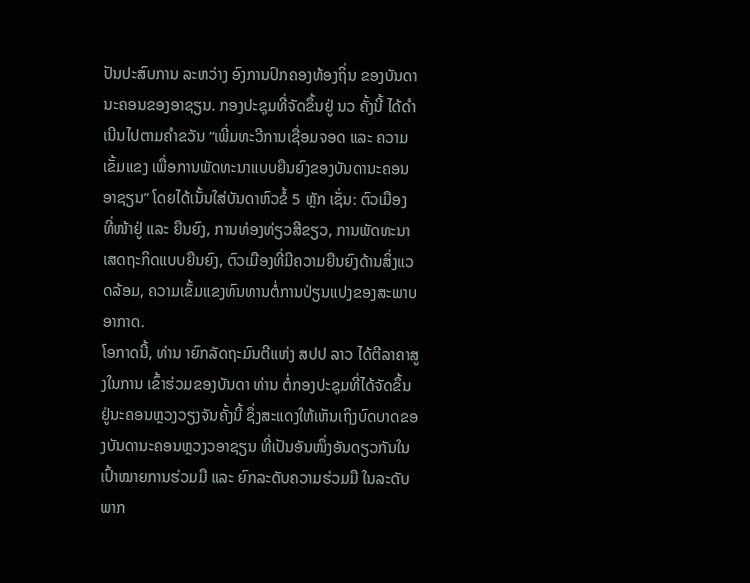ປັນປະສົບການ ລະຫວ່າງ ອົງການປົກຄອງທ້ອງຖິ່ນ ຂອງບັນດານະຄອນຂອງອາຊຽນ. ກອງປະຊຸມທີ່ຈັດຂຶ້ນຢູ່ ນວ ຄັ້ງນີ້ ໄດ້ດຳເນີນໄປຕາມຄຳຂວັນ “ເພີ່ມທະວີການເຊື່ອມຈອດ ແລະ ຄວາມເຂັ້ມແຂງ ເພື່ອການພັດທະນາແບບຍືນຍົງຂອງບັນດານະຄອນອາຊຽນ” ໂດຍໄດ້ເນັ້ນໃສ່ບັນດາຫົວຂໍ້ 5 ຫຼັກ ເຊັ່ນ: ຕົວເມືອງ ທີ່ໜ້າຢູ່ ແລະ ຍືນຍົງ, ການທ່ອງທ່ຽວສີຂຽວ, ການພັດທະນາເສດຖະກິດແບບຍືນຍົງ, ຕົວເມືອງທີ່ມີຄວາມຍືນຍົງດ້ານສິ່ງແວດລ້ອມ, ຄວາມເຂັ້ມແຂງທົນທານຕໍ່ການປ່ຽນແປງຂອງສະພາບອາກາດ.
ໂອກາດນີ້, ທ່ານ າຍົກລັດຖະມົນຕີແຫ່ງ ສປປ ລາວ ໄດ້ຕີລາຄາສູງໃນການ ເຂົ້າຮ່ວມຂອງບັນດາ ທ່ານ ຕໍ່ກອງປະຊຸມທີ່ໄດ້ຈັດຂຶ້ນຢູ່ນະຄອນຫຼວງວຽງຈັນຄັ້ງນີ້ ຊຶ່ງສະແດງໃຫ້ເຫັນເຖິງບົດບາດຂອງບັນດານະຄອນຫຼວງວອາຊຽນ ທີ່ເປັນອັນໜຶ່ງອັນດຽວກັນໃນ ເປົ້າໝາຍການຮ່ວມມື ແລະ ຍົກລະດັບຄວາມຮ່ວມມື ໃນລະດັບພາກ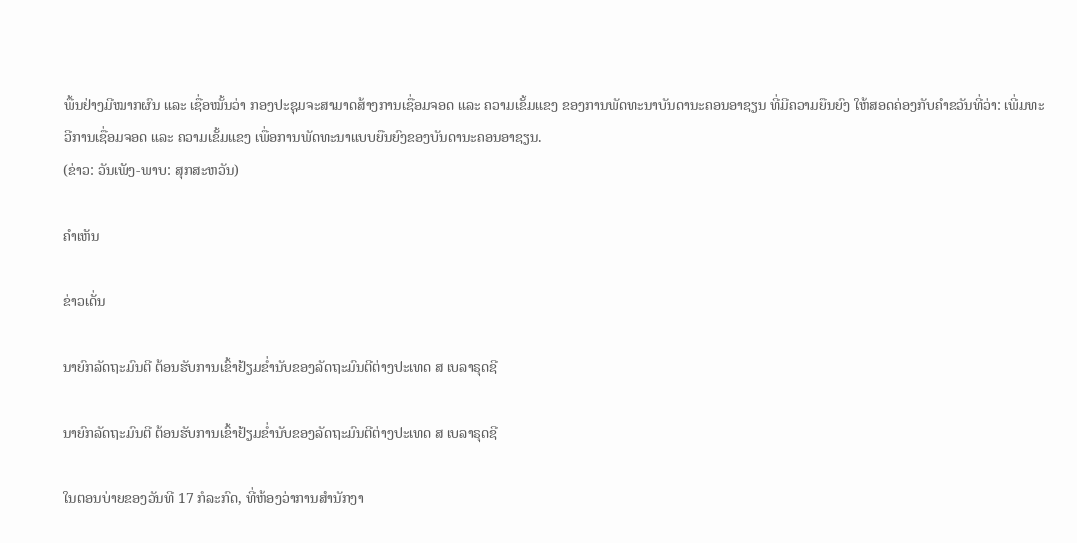ພື້ນຢ່າງມີໝາກຜົນ ແລະ ເຊື່ອໝັ້ນວ່າ ກອງປະຊຸມຈະສາມາດສ້າງການເຊື່ອມຈອດ ແລະ ຄວາມເຂັ້ມແຂງ ຂອງການພັດທະນາບັນດານະຄອນອາຊຽນ ທີ່ມີຄວາມຍືນຍົງ ໃຫ້ສອດຄ່ອງກັບຄໍາຂວັນທີ່ວ່າ: ເພີ່ມທະວີການເຊື່ອມຈອດ ແລະ ຄວາມເຂັ້ມແຂງ ເພື່ອການພັດທະນາແບບຍືນຍົງຂອງບັນດານະຄອນອາຊຽນ.
(ຂ່າວ: ວັນເພັງ-ພາບ: ສຸກສະຫວັນ)

ຄໍາເຫັນ

ຂ່າວເດັ່ນ

ນາຍົກລັດຖະມົນຕີ ຕ້ອນຮັບການເຂົ້າຢ້ຽມຂໍ່ານັບຂອງລັດຖະມົນຕີຕ່າງປະເທດ ສ ເບລາຣຸດຊີ

ນາຍົກລັດຖະມົນຕີ ຕ້ອນຮັບການເຂົ້າຢ້ຽມຂໍ່ານັບຂອງລັດຖະມົນຕີຕ່າງປະເທດ ສ ເບລາຣຸດຊີ

ໃນຕອນບ່າຍຂອງວັນທີ 17 ກໍລະກົດ, ທີ່ຫ້ອງວ່າການສຳນັກງາ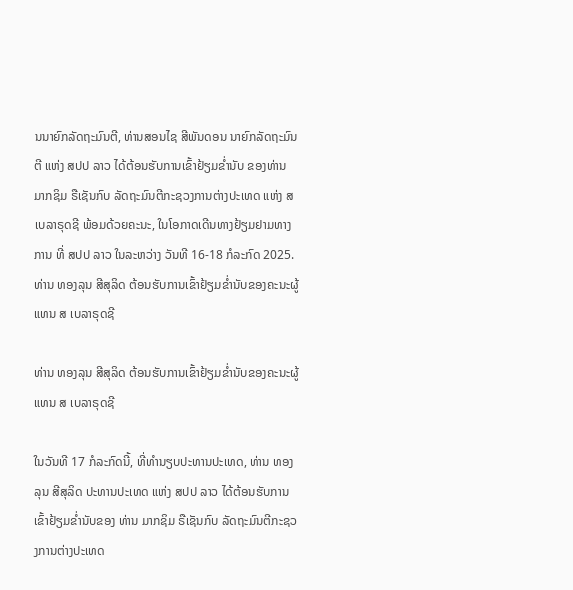ນນາຍົກລັດຖະມົນຕີ, ທ່ານສອນໄຊ ສີພັນດອນ ນາຍົກລັດຖະມົນຕີ ແຫ່ງ ສປປ ລາວ ໄດ້ຕ້ອນຮັບການເຂົ້າຢ້ຽມຂໍ່ານັບ ຂອງທ່ານ ມາກຊິມ ຣືເຊັນກົບ ລັດຖະມົນຕີກະຊວງການຕ່າງປະເທດ ແຫ່ງ ສ ເບລາຣຸດຊີ ພ້ອມດ້ວຍຄະນະ, ໃນໂອກາດເດີນທາງຢ້ຽມຢາມທາງການ ທີ່ ສປປ ລາວ ໃນລະຫວ່າງ ວັນທີ 16-18 ກໍລະກົດ 2025.
ທ່ານ ທອງລຸນ ສີສຸລິດ ຕ້ອນຮັບການເຂົ້າຢ້ຽມຂໍ່ານັບຂອງຄະນະຜູ້ແທນ ສ ເບລາຣຸດຊີ

ທ່ານ ທອງລຸນ ສີສຸລິດ ຕ້ອນຮັບການເຂົ້າຢ້ຽມຂໍ່ານັບຂອງຄະນະຜູ້ແທນ ສ ເບລາຣຸດຊີ

ໃນວັນທີ 17 ກໍລະກົດນີ້, ທີ່ທໍານຽບປະທານປະເທດ, ທ່ານ ທອງລຸນ ສີສຸລິດ ປະທານປະເທດ ແຫ່ງ ສປປ ລາວ ໄດ້ຕ້ອນຮັບການເຂົ້າຢ້ຽມຂໍ່ານັບຂອງ ທ່ານ ມາກຊິມ ຣືເຊັນກົບ ລັດຖະມົນຕີກະຊວງການຕ່າງປະເທດ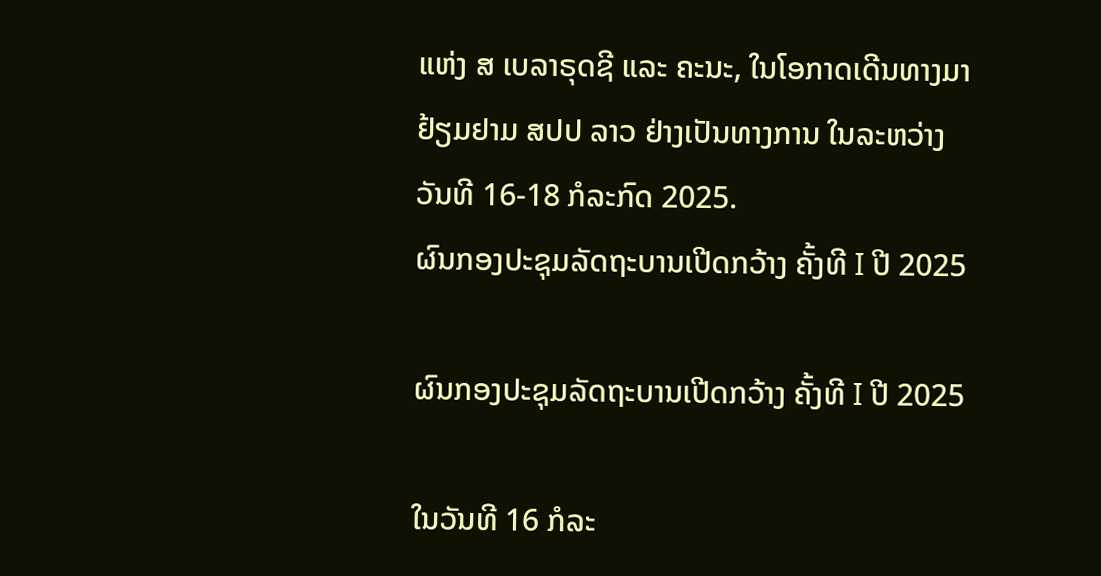ແຫ່ງ ສ ເບລາຣຸດຊີ ແລະ ຄະນະ, ໃນໂອກາດເດີນທາງມາຢ້ຽມຢາມ ສປປ ລາວ ຢ່າງເປັນທາງການ ໃນລະຫວ່າງ ວັນທີ 16-18 ກໍລະກົດ 2025.
ຜົນກອງປະຊຸມລັດຖະບານເປີດກວ້າງ ຄັ້ງທີ I ປີ 2025

ຜົນກອງປະຊຸມລັດຖະບານເປີດກວ້າງ ຄັ້ງທີ I ປີ 2025

ໃນວັນທີ 16 ກໍລະ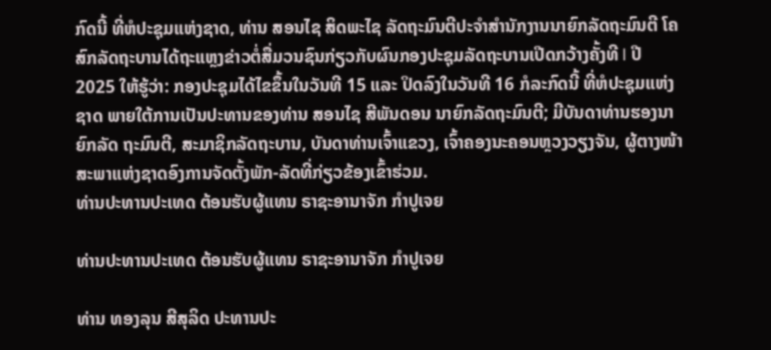ກົດນີ້ ທີ່ຫໍປະຊຸມແຫ່ງຊາດ, ທ່ານ ສອນໄຊ ສິດພະໄຊ ລັດຖະມົນຕີປະຈໍາສໍານັກງານນາຍົກລັດຖະມົນຕີ ໂຄສົກລັດຖະບານໄດ້ຖະແຫຼງຂ່າວຕໍ່ສື່ມວນຊົນກ່ຽວກັບຜົນກອງປະຊຸມລັດຖະບານເປີດກວ້າງຄັ້ງທີ I ປີ 2025 ໃຫ້ຮູ້ວ່າ: ກອງປະຊຸມໄດ້ໄຂຂຶ້ນໃນວັນທີ 15 ແລະ ປິດລົງໃນວັນທີ 16 ກໍລະກົດນີ້ ທີ່ຫໍປະຊຸມແຫ່ງຊາດ ພາຍໃຕ້ການເປັນປະທານຂອງທ່ານ ສອນໄຊ ສີພັນດອນ ນາຍົກລັດຖະມົນຕີ; ມີບັນດາທ່ານຮອງນາຍົກລັດ ຖະມົນຕີ, ສະມາຊິກລັດຖະບານ, ບັນດາທ່ານເຈົ້າແຂວງ, ເຈົ້າຄອງນະຄອນຫຼວງວຽງຈັນ, ຜູ້ຕາງໜ້າສະພາແຫ່ງຊາດອົງການຈັດຕັ້ງພັກ-ລັດທີ່ກ່ຽວຂ້ອງເຂົ້າຮ່ວມ.
ທ່ານປະທານປະເທດ ຕ້ອນຮັບຜູ້ແທນ ຣາຊະອານາຈັກ ກໍາປູເຈຍ

ທ່ານປະທານປະເທດ ຕ້ອນຮັບຜູ້ແທນ ຣາຊະອານາຈັກ ກໍາປູເຈຍ

ທ່ານ ທອງລຸນ ສີສຸລິດ ປະທານປະ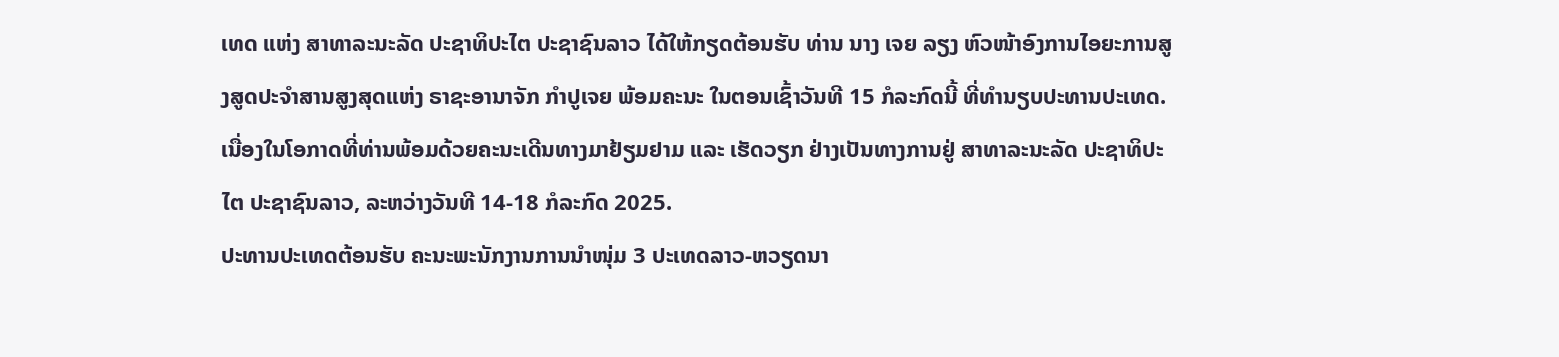ເທດ ແຫ່ງ ສາທາລະນະລັດ ປະຊາທິປະໄຕ ປະຊາຊົນລາວ ໄດ້ໃຫ້ກຽດຕ້ອນຮັບ ທ່ານ ນາງ ເຈຍ ລຽງ ຫົວໜ້າອົງການໄອຍະການສູງສູດປະຈໍາສານສູງສຸດແຫ່ງ ຣາຊະອານາຈັກ ກໍາປູເຈຍ ພ້ອມຄະນະ ໃນຕອນເຊົ້າວັນທີ 15 ກໍລະກົດນີ້ ທີ່ທໍານຽບປະທານປະເທດ. ເນື່ອງໃນໂອກາດທີ່ທ່ານພ້ອມດ້ວຍຄະນະເດີນທາງມາຢ້ຽມຢາມ ແລະ ເຮັດວຽກ ຢ່າງເປັນທາງການຢູ່ ສາທາລະນະລັດ ປະຊາທິປະໄຕ ປະຊາຊົນລາວ, ລະຫວ່າງວັນທີ 14-18 ກໍລະກົດ 2025.
ປະທານປະເທດຕ້ອນຮັບ ຄະນະພະນັກງານການນໍາໜຸ່ມ 3 ປະເທດລາວ-ຫວຽດນາ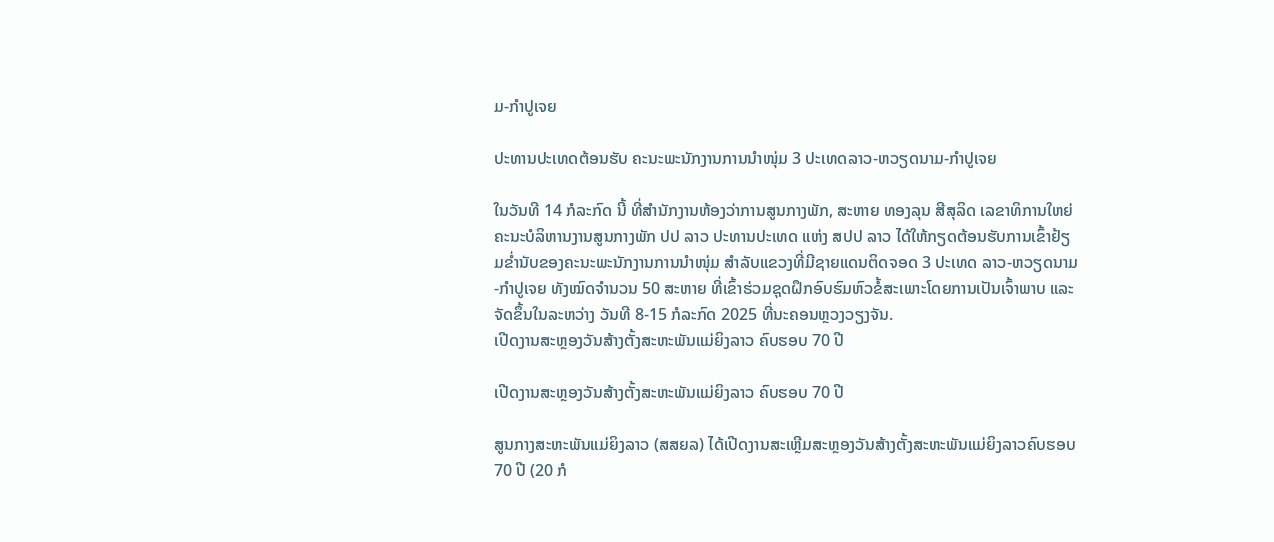ມ-ກໍາປູເຈຍ

ປະທານປະເທດຕ້ອນຮັບ ຄະນະພະນັກງານການນໍາໜຸ່ມ 3 ປະເທດລາວ-ຫວຽດນາມ-ກໍາປູເຈຍ

ໃນວັນທີ 14 ກໍລະກົດ ນີ້ ທີ່ສໍານັກງານຫ້ອງວ່າການສູນກາງພັກ, ສະຫາຍ ທອງລຸນ ສີສຸລິດ ເລຂາທິການໃຫຍ່ຄະນະບໍລິຫານງານສູນກາງພັກ ປປ ລາວ ປະທານປະເທດ ແຫ່ງ ສປປ ລາວ ໄດ້ໃຫ້ກຽດຕ້ອນຮັບການເຂົ້າຢ້ຽມຂໍ່ານັບຂອງຄະນະພະນັກງານການນໍາໜຸ່ມ ສຳລັບແຂວງທີ່ມີຊາຍແດນຕິດຈອດ 3 ປະເທດ ລາວ-ຫວຽດນາມ-ກໍາປູເຈຍ ທັງໝົດຈໍານວນ 50 ສະຫາຍ ທີ່ເຂົ້າຮ່ວມຊຸດຝຶກອົບຮົມຫົວຂໍ້ສະເພາະໂດຍການເປັນເຈົ້າພາບ ແລະ ຈັດຂຶ້ນໃນລະຫວ່າງ ວັນທີ 8-15 ກໍລະກົດ 2025 ທີ່ນະຄອນຫຼວງວຽງຈັນ.
ເປີດງານສະຫຼອງວັນສ້າງຕັ້ງສະຫະພັນແມ່ຍິງລາວ ຄົບຮອບ 70 ປີ

ເປີດງານສະຫຼອງວັນສ້າງຕັ້ງສະຫະພັນແມ່ຍິງລາວ ຄົບຮອບ 70 ປີ

ສູນກາງສະຫະພັນແມ່ຍິງລາວ (ສສຍລ) ໄດ້ເປີດງານສະເຫຼີມສະຫຼອງວັນສ້າງຕັ້ງສະຫະພັນແມ່ຍິງລາວຄົບຮອບ 70 ປີ (20 ກໍ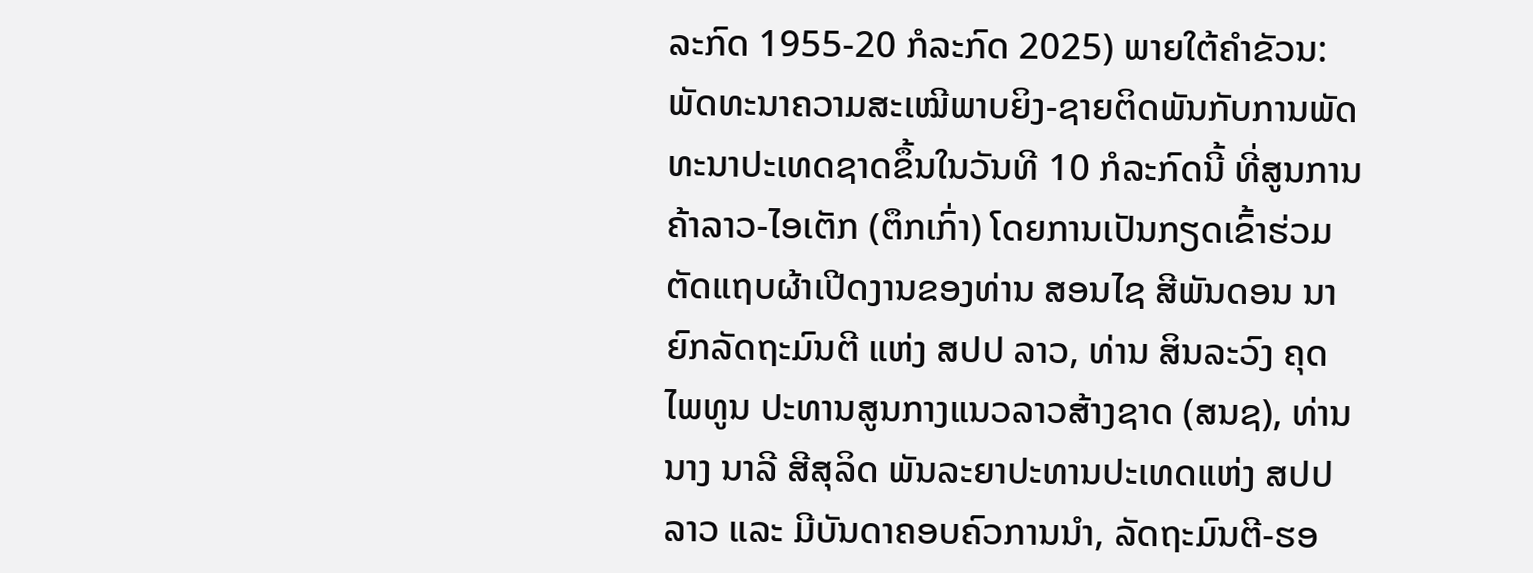ລະກົດ 1955-20 ກໍລະກົດ 2025) ພາຍໃຕ້ຄໍາຂັວນ: ພັດທະນາຄວາມສະເໝີພາບຍິງ-ຊາຍຕິດພັນກັບການພັດທະນາປະເທດຊາດຂຶ້ນໃນວັນທີ 10 ກໍລະກົດນີ້ ທີ່ສູນການຄ້າລາວ-ໄອເຕັກ (ຕຶກເກົ່າ) ໂດຍການເປັນກຽດເຂົ້າຮ່ວມຕັດແຖບຜ້າເປີດງານຂອງທ່ານ ສອນໄຊ ສີພັນດອນ ນາຍົກລັດຖະມົນຕີ ແຫ່ງ ສປປ ລາວ, ທ່ານ ສິນລະວົງ ຄຸດໄພທູນ ປະທານສູນກາງແນວລາວສ້າງຊາດ (ສນຊ), ທ່ານນາງ ນາລີ ສີສຸລິດ ພັນລະຍາປະທານປະເທດແຫ່ງ ສປປ ລາວ ແລະ ມີບັນດາຄອບຄົວການນໍາ, ລັດຖະມົນຕີ-ຮອ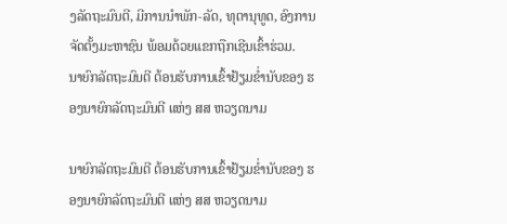ງລັດຖະມົນຕີ, ມີການນຳພັກ-ລັດ, ທຸຕານຸທູດ, ອົງການຈັດຕັ້ງມະຫາຊົນ ພ້ອມດ້ວຍແຂກຖືກເຊີນເຂົ້າຮ່ວມ.
ນາຍົກລັດຖະມົນຕີ ຕ້ອນຮັບການເຂົ້າຢ້ຽມຂໍ່ານັບຂອງ ຮອງນາຍົກລັດຖະມົນຕີ ແຫ່ງ ສສ ຫວຽດນາມ

ນາຍົກລັດຖະມົນຕີ ຕ້ອນຮັບການເຂົ້າຢ້ຽມຂໍ່ານັບຂອງ ຮອງນາຍົກລັດຖະມົນຕີ ແຫ່ງ ສສ ຫວຽດນາມ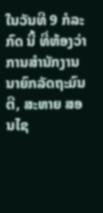ໃນວັນທີ 9 ກໍລະກົດ ນີ້ ທີ່ຫ້ອງວ່າການສໍານັກງານນາຍົກລັດຖະມົນຕີ, ສະຫາຍ ສອນໄຊ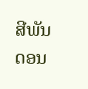ສີພັນດອນ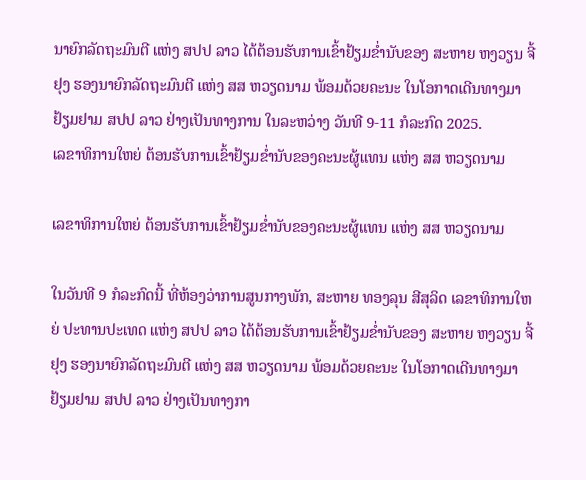ນາຍົກລັດຖະມົນຕີ ແຫ່ງ ສປປ ລາວ ໄດ້ຕ້ອນຮັບການເຂົ້າຢ້ຽມຂໍ່ານັບຂອງ ສະຫາຍ ຫງວຽນ ຈີ້ ຢຸງ ຮອງນາຍົກລັດຖະມົນຕີ ແຫ່ງ ສສ ຫວຽດນາມ ພ້ອມດ້ວຍຄະນະ ໃນໂອກາດເດີນທາງມາຢ້ຽມຢາມ ສປປ ລາວ ຢ່າງເປັນທາງການ ໃນລະຫວ່າງ ວັນທີ 9-11 ກໍລະກົດ 2025.
ເລຂາທິການໃຫຍ່ ຕ້ອນຮັບການເຂົ້າຢ້ຽມຂໍ່ານັບຂອງຄະນະຜູ້ແທນ ແຫ່ງ ສສ ຫວຽດນາມ

ເລຂາທິການໃຫຍ່ ຕ້ອນຮັບການເຂົ້າຢ້ຽມຂໍ່ານັບຂອງຄະນະຜູ້ແທນ ແຫ່ງ ສສ ຫວຽດນາມ

ໃນວັນທີ 9 ກໍລະກົດນີ້ ທີ່ຫ້ອງວ່າການສູນກາງພັກ, ສະຫາຍ ທອງລຸນ ສີສຸລິດ ເລຂາທິການໃຫຍ່ ປະທານປະເທດ ແຫ່ງ ສປປ ລາວ ໄດ້ຕ້ອນຮັບການເຂົ້າຢ້ຽມຂໍ່ານັບຂອງ ສະຫາຍ ຫງວຽນ ຈີ້ ຢຸງ ຮອງນາຍົກລັດຖະມົນຕີ ແຫ່ງ ສສ ຫວຽດນາມ ພ້ອມດ້ວຍຄະນະ ໃນໂອກາດເດີນທາງມາຢ້ຽມຢາມ ສປປ ລາວ ຢ່າງເປັນທາງກາ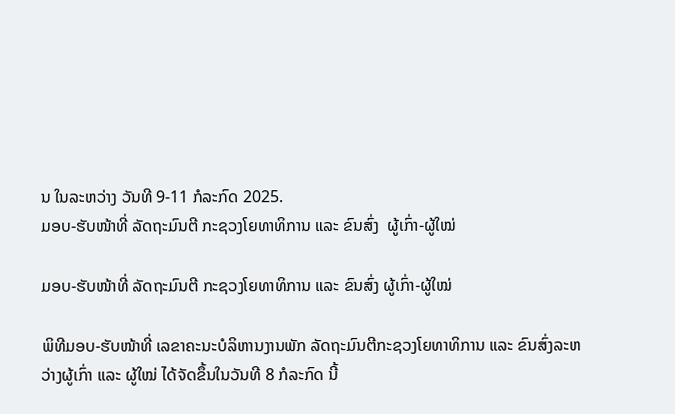ນ ໃນລະຫວ່າງ ວັນທີ 9-11 ກໍລະກົດ 2025.
ມອບ-ຮັບໜ້າທີ່ ລັດຖະມົນຕີ ກະຊວງໂຍທາທິການ ແລະ ຂົນສົ່ງ  ຜູ້ເກົ່າ-ຜູ້ໃໝ່

ມອບ-ຮັບໜ້າທີ່ ລັດຖະມົນຕີ ກະຊວງໂຍທາທິການ ແລະ ຂົນສົ່ງ ຜູ້ເກົ່າ-ຜູ້ໃໝ່

ພິທີມອບ-ຮັບໜ້າທີ່ ເລຂາຄະນະບໍລິຫານງານພັກ ລັດຖະມົນຕີກະຊວງໂຍທາທິການ ແລະ ຂົນສົ່ງລະຫວ່າງຜູ້ເກົ່າ ແລະ ຜູ້ໃໝ່ ໄດ້ຈັດຂຶ້ນໃນວັນທີ 8 ກໍລະກົດ ນີ້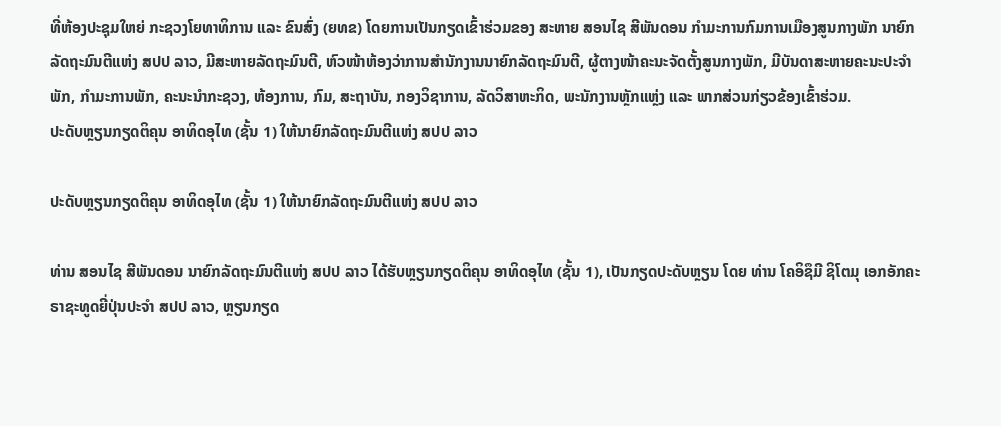ທີ່ຫ້ອງປະຊຸມໃຫຍ່ ກະຊວງໂຍທາທິການ ແລະ ຂົນສົ່ງ (ຍທຂ) ໂດຍການເປັນກຽດເຂົ້າຮ່ວມຂອງ ສະຫາຍ ສອນໄຊ ສີພັນດອນ ກໍາມະການກົມການເມືອງສູນກາງພັກ ນາຍົກລັດຖະມົນຕີແຫ່ງ ສປປ ລາວ, ມີສະຫາຍລັດຖະມົນຕີ, ຫົວໜ້າຫ້ອງວ່າການສໍານັກງານນາຍົກລັດຖະມົນຕີ, ຜູ້ຕາງໜ້າຄະນະຈັດຕັ້ງສູນກາງພັກ, ມີບັນດາສະຫາຍຄະນະປະຈຳພັກ, ກຳມະການພັກ, ຄະນະນໍາກະຊວງ, ຫ້ອງການ, ກົມ, ສະຖາບັນ, ກອງວິຊາການ, ລັດວິສາຫະກິດ, ພະນັກງານຫຼັກແຫຼ່ງ ແລະ ພາກສ່ວນກ່ຽວຂ້ອງເຂົ້າຮ່ວມ.
ປະດັບຫຼຽນກຽດຕິຄຸນ ອາທິດອຸໄທ (ຊັ້ນ 1) ໃຫ້ນາຍົກລັດຖະມົນຕີແຫ່ງ ສປປ ລາວ

ປະດັບຫຼຽນກຽດຕິຄຸນ ອາທິດອຸໄທ (ຊັ້ນ 1) ໃຫ້ນາຍົກລັດຖະມົນຕີແຫ່ງ ສປປ ລາວ

ທ່ານ ສອນໄຊ ສີພັນດອນ ນາຍົກລັດຖະມົນຕີແຫ່ງ ສປປ ລາວ ໄດ້ຮັບຫຼຽນກຽດຕິຄຸນ ອາທິດອຸໄທ (ຊັ້ນ 1), ເປັນກຽດປະດັບຫຼຽນ ໂດຍ ທ່ານ ໂຄອິຊຶມີ ຊິໂຕມຸ ເອກອັກຄະຣາຊະທູດຍີ່ປຸ່ນປະຈຳ ສປປ ລາວ, ຫຼຽນກຽດ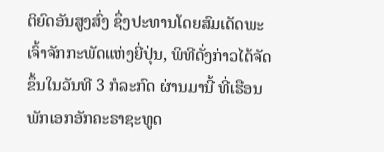ຕິຍົດອັນສູງສົ່ງ ຊຶ່ງປະທານໂດຍສົມເດັດພະເຈົ້າຈັກກະພັດແຫ່ງຍີ່ປຸ່ນ, ພິທີດັ່ງກ່າວໄດ້ຈັດຂຶ້ນໃນວັນທີ 3 ກໍລະກົດ ຜ່ານມານີ້ ທີ່ເຮືອນພັກເອກອັກຄະຣາຊະທູດ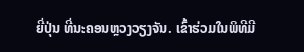ຍີ່ປຸ່ນ ທີ່ນະຄອນຫຼວງວຽງຈັນ. ເຂົ້າຮ່ວມໃນພິທີມີ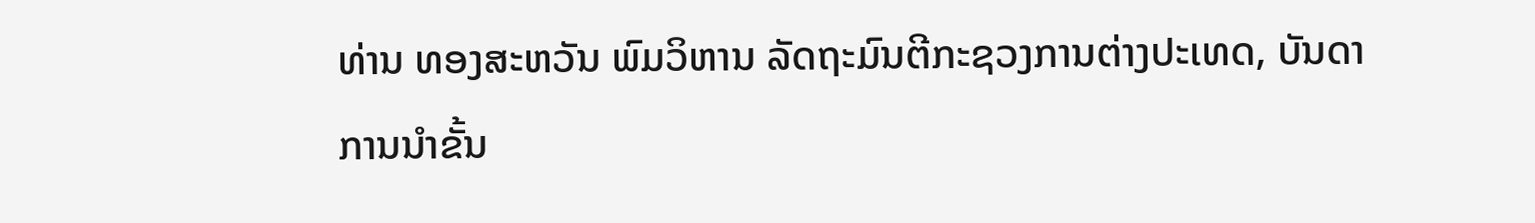ທ່ານ ທອງສະຫວັນ ພົມວິຫານ ລັດຖະມົນຕີກະຊວງການຕ່າງປະເທດ, ບັນດາການນໍາຂັ້ນ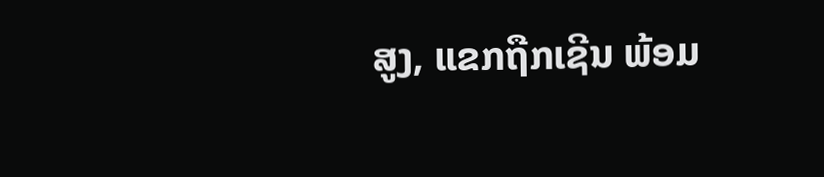ສູງ, ແຂກຖືກເຊີນ ພ້ອມ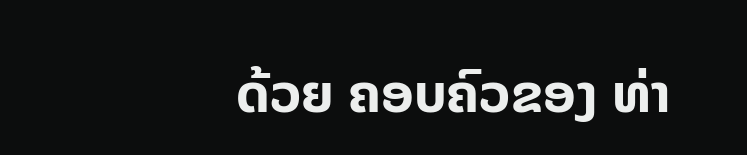ດ້ວຍ ຄອບຄົວຂອງ ທ່າ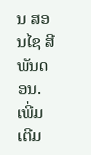ນ ສອນໄຊ ສີພັນດອນ.
ເພີ່ມເຕີມ